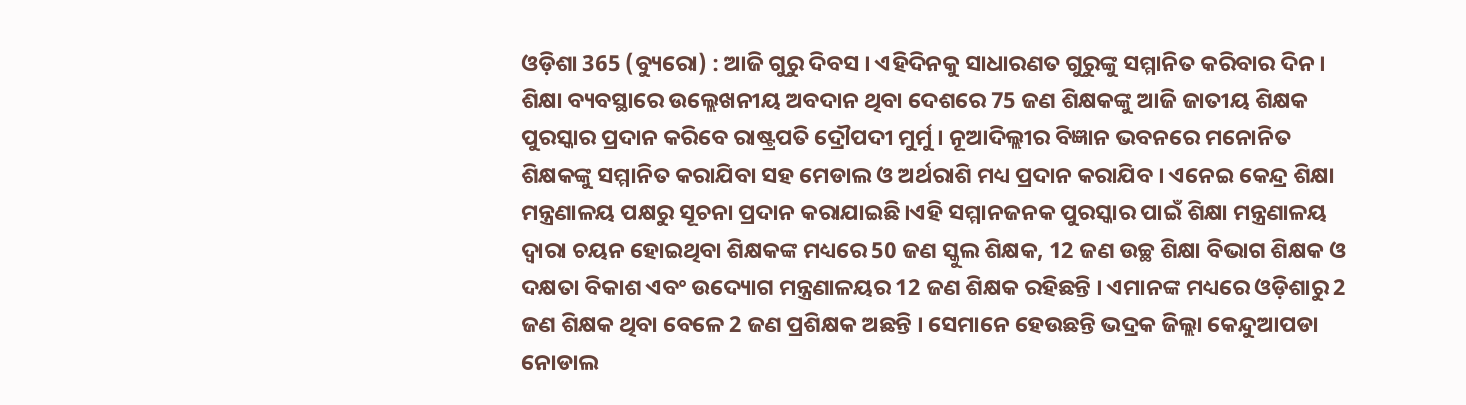ଓଡ଼ିଶା 365 (ବ୍ୟୁରୋ) : ଆଜି ଗୁରୁ ଦିବସ । ଏହିଦିନକୁ ସାଧାରଣତ ଗୁରୁଙ୍କୁ ସମ୍ମାନିତ କରିବାର ଦିନ । ଶିକ୍ଷା ବ୍ୟବସ୍ଥାରେ ଉଲ୍ଲେଖନୀୟ ଅବଦାନ ଥିବା ଦେଶରେ 75 ଜଣ ଶିକ୍ଷକଙ୍କୁ ଆଜି ଜାତୀୟ ଶିକ୍ଷକ ପୁରସ୍କାର ପ୍ରଦାନ କରିବେ ରାଷ୍ଟ୍ରପତି ଦ୍ରୌପଦୀ ମୁର୍ମୁ । ନୂଆଦିଲ୍ଲୀର ବିଜ୍ଞାନ ଭବନରେ ମନୋନିତ ଶିକ୍ଷକଙ୍କୁ ସମ୍ମାନିତ କରାଯିବା ସହ ମେଡାଲ ଓ ଅର୍ଥରାଶି ମଧ୍ୟ ପ୍ରଦାନ କରାଯିବ । ଏନେଇ କେନ୍ଦ୍ର ଶିକ୍ଷା ମନ୍ତ୍ରଣାଳୟ ପକ୍ଷରୁ ସୂଚନା ପ୍ରଦାନ କରାଯାଇଛି।ଏହି ସମ୍ମାନଜନକ ପୁରସ୍କାର ପାଇଁ ଶିକ୍ଷା ମନ୍ତ୍ରଣାଳୟ ଦ୍ବାରା ଚୟନ ହୋଇଥିବା ଶିକ୍ଷକଙ୍କ ମଧ୍ୟରେ 50 ଜଣ ସ୍କୁଲ ଶିକ୍ଷକ, 12 ଜଣ ଉଚ୍ଛ ଶିକ୍ଷା ବିଭାଗ ଶିକ୍ଷକ ଓ ଦକ୍ଷତା ବିକାଶ ଏବଂ ଉଦ୍ୟୋଗ ମନ୍ତ୍ରଣାଳୟର 12 ଜଣ ଶିକ୍ଷକ ରହିଛନ୍ତି । ଏମାନଙ୍କ ମଧ୍ୟରେ ଓଡ଼ିଶାରୁ 2 ଜଣ ଶିକ୍ଷକ ଥିବା ବେଳେ 2 ଜଣ ପ୍ରଶିକ୍ଷକ ଅଛନ୍ତି । ସେମାନେ ହେଉଛନ୍ତି ଭଦ୍ରକ ଜିଲ୍ଲା କେନ୍ଦୁଆପଡା ନୋଡାଲ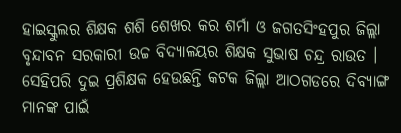ହାଇସ୍କୁଲର ଶିକ୍ଷକ ଶଶି ଶେଖର କର ଶର୍ମା ଓ ଜଗତସିଂହପୁର ଜିଲ୍ଲା ବୃନ୍ଦାବନ ସରକାରୀ ଉଚ୍ଚ ବିଦ୍ୟାଳୟର ଶିକ୍ଷକ ସୁଭାଷ ଚନ୍ଦ୍ର ରାଉତ । ସେହିପରି ଦୁଇ ପ୍ରଶିକ୍ଷକ ହେଉଛନ୍ତି କଟକ ଜିଲ୍ଲା ଆଠଗଡରେ ଦିବ୍ୟାଙ୍ଗ ମାନଙ୍କ ପାଇଁ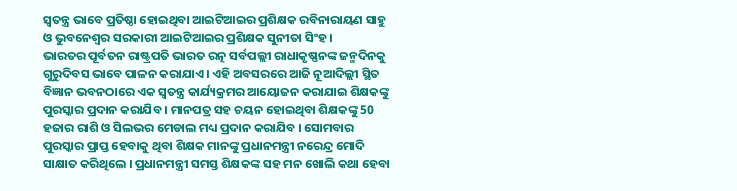ସ୍ବତନ୍ତ୍ର ଭାବେ ପ୍ରତିଷ୍ଠା ହୋଇଥିବା ଆଇଟିଆଇର ପ୍ରଶିକ୍ଷକ ରବିନାରାୟଣ ସାହୁ ଓ ଭୁବନେଶ୍ବର ସରକାରୀ ଆଇଟିଆଇର ପ୍ରଶିକ୍ଷକ ସୁନୀତା ସିଂହ ।
ଭାରତର ପୂର୍ବତନ ରାଷ୍ଟ୍ରପତି ଭାରତ ରତ୍ନ ସର୍ବପଲ୍ଲୀ ରାଧାକୃଷ୍ଣନଙ୍କ ଜନ୍ମଦିନକୁ ଗୁରୁଦିବସ ଭାବେ ପାଳନ କରାଯାଏ । ଏହି ଅବସରରେ ଆଜି ନୂଆଦିଲ୍ଲୀ ସ୍ଥିତ ବିଜ୍ଞାନ ଭବନଠାରେ ଏକ ସ୍ବତନ୍ତ୍ର କାର୍ଯ୍ୟକ୍ରମର ଆୟୋଜନ କରାଯାଇ ଶିକ୍ଷକଙ୍କୁ ପୁରସ୍କାର ପ୍ରଦାନ କରାଯିବ । ମାନପତ୍ର ସହ ଚୟନ ହୋଇଥିବା ଶିକ୍ଷକଙ୍କୁ 50 ହଜାର ରାଶି ଓ ସିଲଭର ମେଡାଲ ମଧ୍ୟ ପ୍ରଦାନ କରାଯିବ । ସୋମବାର ପୁରସ୍କାର ପ୍ରାପ୍ତ ହେବାକୁ ଥିବା ଶିକ୍ଷକ ମାନଙ୍କୁ ପ୍ରଧାନମନ୍ତ୍ରୀ ନରେନ୍ଦ୍ର ମୋଦି ସାକ୍ଷାତ କରିଥିଲେ । ପ୍ରଧାନମନ୍ତ୍ରୀ ସମସ୍ତ ଶିକ୍ଷକଙ୍କ ସହ ମନ ଖୋଲି କଥା ହେବା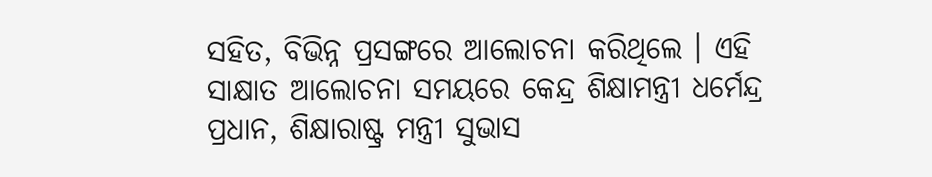ସହିତ, ବିଭିନ୍ନ ପ୍ରସଙ୍ଗରେ ଆଲୋଚନା କରିଥିଲେ । ଏହି ସାକ୍ଷାତ ଆଲୋଚନା ସମୟରେ କେନ୍ଦ୍ର ଶିକ୍ଷାମନ୍ତ୍ରୀ ଧର୍ମେନ୍ଦ୍ର ପ୍ରଧାନ, ଶିକ୍ଷାରାଷ୍ଟ୍ର ମନ୍ତ୍ରୀ ସୁଭାସ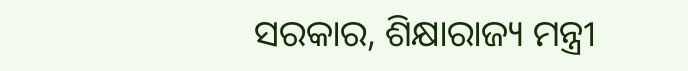ସରକାର, ଶିକ୍ଷାରାଜ୍ୟ ମନ୍ତ୍ରୀ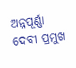ଅନ୍ନପୂର୍ଣ୍ଣା ଦେବୀ ପ୍ରମୁଖ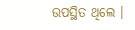ଉପସ୍ଥିତ ଥିଲେ ।